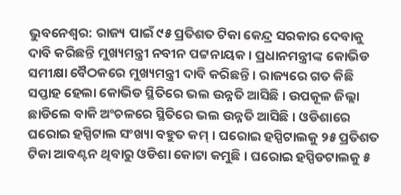ଭୁବନେଶ୍ୱର: ରାଜ୍ୟ ପାଇଁ ୯୫ ପ୍ରତିଶତ ଟିକା କେନ୍ଦ୍ର ସରକାର ଦେବାକୁ ଦାବି କରିଛନ୍ତି ମୁଖ୍ୟମନ୍ତ୍ରୀ ନବୀନ ପଟ୍ଟନାୟକ । ପ୍ରଧାନମନ୍ତ୍ରୀଙ୍କ କୋଭିଡ ସମୀକ୍ଷା ବୈଠକରେ ମୁଖ୍ୟମନ୍ତ୍ରୀ ଦାବି କରିଛନ୍ତି । ରାଜ୍ୟରେ ଗତ କିଛି ସପ୍ତାହ ହେଲା କୋଭିଡ ସ୍ଥିତିରେ ଭଲ ଉନ୍ନତି ଆସିଛି । ଉପକୂଳ ଜିଲ୍ଲା ଛାଡିଲେ ବାକି ଅଂଚଳରେ ସ୍ଥିତିରେ ଭଲ ଉନ୍ନତି ଆସିଛି । ଓଡିଶାରେ ଘରୋଇ ହସ୍ପିଟାଲ ସଂଖ୍ୟା ବହୁତ କମ୍ । ଘରୋଇ ହସ୍ପିଟାଲକୁ ୨୫ ପ୍ରତିଶତ ଟିକା ଆବଣ୍ଟନ ଥିବାରୁ ଓଡିଶା କୋଟା କମୁଛି । ଘରୋଇ ହସ୍ପିଡଟାଲକୁ ୫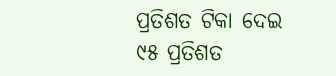ପ୍ରତିଶତ ଟିକା ଦେଇ ୯୫ ପ୍ରତିଶତ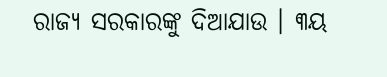ରାଜ୍ୟ ସରକାରଙ୍କୁ ଦିଆଯାଉ । ୩ୟ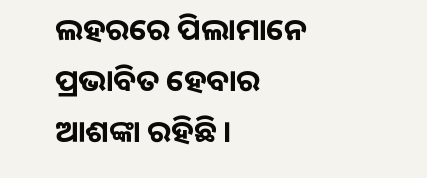ଲହରରେ ପିଲାମାନେ ପ୍ରଭାବିତ ହେବାର ଆଶଙ୍କା ରହିଛି ।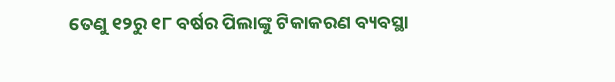ତେଣୁ ୧୨ରୁ ୧୮ ବର୍ଷର ପିଲାଙ୍କୁ ଟିକାକରଣ ବ୍ୟବସ୍ଥା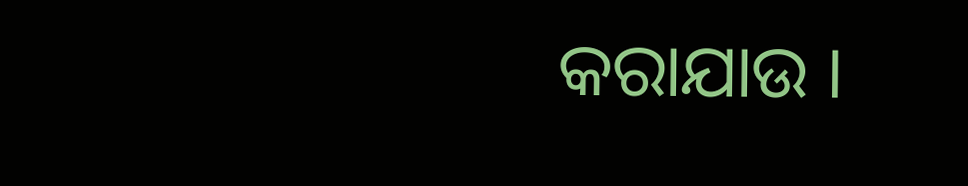କରାଯାଉ ।